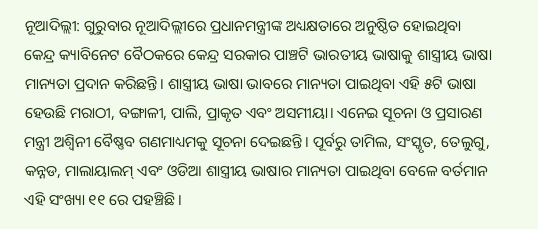ନୂଆଦିଲ୍ଲୀ: ଗୁରୁବାର ନୂଆଦିଲ୍ଲୀରେ ପ୍ରଧାନମନ୍ତ୍ରୀଙ୍କ ଅଧ୍ୟକ୍ଷତାରେ ଅନୁଷ୍ଠିତ ହୋଇଥିବା କେନ୍ଦ୍ର କ୍ୟାବିନେଟ ବୈଠକରେ କେନ୍ଦ୍ର ସରକାର ପାଞ୍ଚଟି ଭାରତୀୟ ଭାଷାକୁ ଶାସ୍ତ୍ରୀୟ ଭାଷା ମାନ୍ୟତା ପ୍ରଦାନ କରିଛନ୍ତି। ଶାସ୍ତ୍ରୀୟ ଭାଷା ଭାବରେ ମାନ୍ୟତା ପାଇଥିବା ଏହି ୫ଟି ଭାଷା ହେଉଛି ମରାଠୀ, ବଙ୍ଗାଳୀ, ପାଲି, ପ୍ରାକୃତ ଏବଂ ଅସମୀୟା। ଏନେଇ ସୂଚନା ଓ ପ୍ରସାରଣ ମନ୍ତ୍ରୀ ଅଶ୍ୱିନୀ ବୈଷ୍ଣବ ଗଣମାଧ୍ୟମକୁ ସୂଚନା ଦେଇଛନ୍ତି। ପୂର୍ବରୁ ତାମିଲ, ସଂସ୍କୃତ, ତେଲୁଗୁ, କନ୍ନଡ, ମାଲାୟାଲମ୍ ଏବଂ ଓଡିଆ ଶାସ୍ତ୍ରୀୟ ଭାଷାର ମାନ୍ୟତା ପାଇଥିବା ବେଳେ ବର୍ତମାନ ଏହି ସଂଖ୍ୟା ୧୧ ରେ ପହଞ୍ଚିଛି।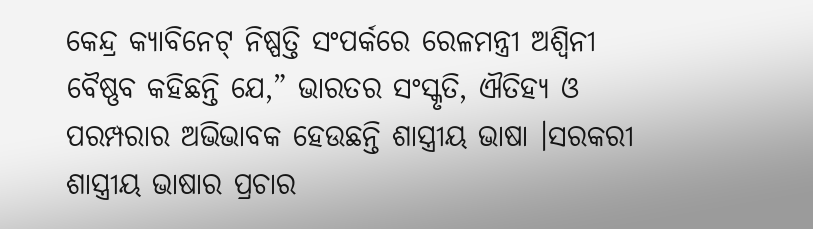କେନ୍ଦ୍ର କ୍ୟାବିନେଟ୍ ନିଷ୍ପତ୍ତି ସଂପର୍କରେ ରେଳମନ୍ତ୍ରୀ ଅଶ୍ୱିନୀ ବୈଷ୍ଣବ କହିଛନ୍ତି ଯେ,” ଭାରତର ସଂସ୍କୃତି, ଐତିହ୍ୟ ଓ ପରମ୍ପରାର ଅଭିଭାବକ ହେଉଛନ୍ତି ଶାସ୍ତ୍ରୀୟ ଭାଷା ।ସରକରୀ ଶାସ୍ତ୍ରୀୟ ଭାଷାର ପ୍ରଚାର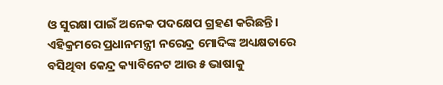ଓ ସୁରକ୍ଷା ପାଇଁ ଅନେକ ପଦକ୍ଷେପ ଗ୍ରହଣ କରିଛନ୍ତି। ଏହିକ୍ରମରେ ପ୍ରଧାନମନ୍ତ୍ରୀ ନରେନ୍ଦ୍ର ମୋଦିଙ୍କ ଅଧ୍ୟକ୍ଷତାରେ ବସିଥିବା କେନ୍ଦ୍ର କ୍ୟାବିନେଟ ଆଉ ୫ ଭାଷାକୁ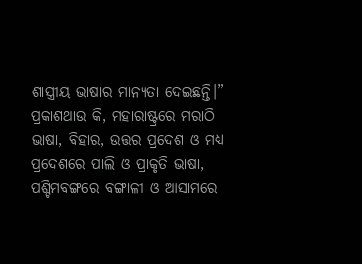ଶାସ୍ତ୍ରୀୟ ଭାଷାର ମାନ୍ୟତା ଦେଇଛନ୍ତି।”
ପ୍ରକାଶଥାଉ କି, ମହାରାଷ୍ଟ୍ରରେ ମରାଠି ଭାଷା, ବିହାର, ଉତ୍ତର ପ୍ରଦେଶ ଓ ମଧ୍ୟ ପ୍ରଦେଶରେ ପାଲି ଓ ପ୍ରାକୃତି ଭାଷା, ପଶ୍ଚିମବଙ୍ଗରେ ବଙ୍ଗାଳୀ ଓ ଆସାମରେ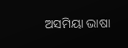ଅସମିୟା ଭାଷା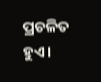ପ୍ରଚଳିତ ହୁଏ।